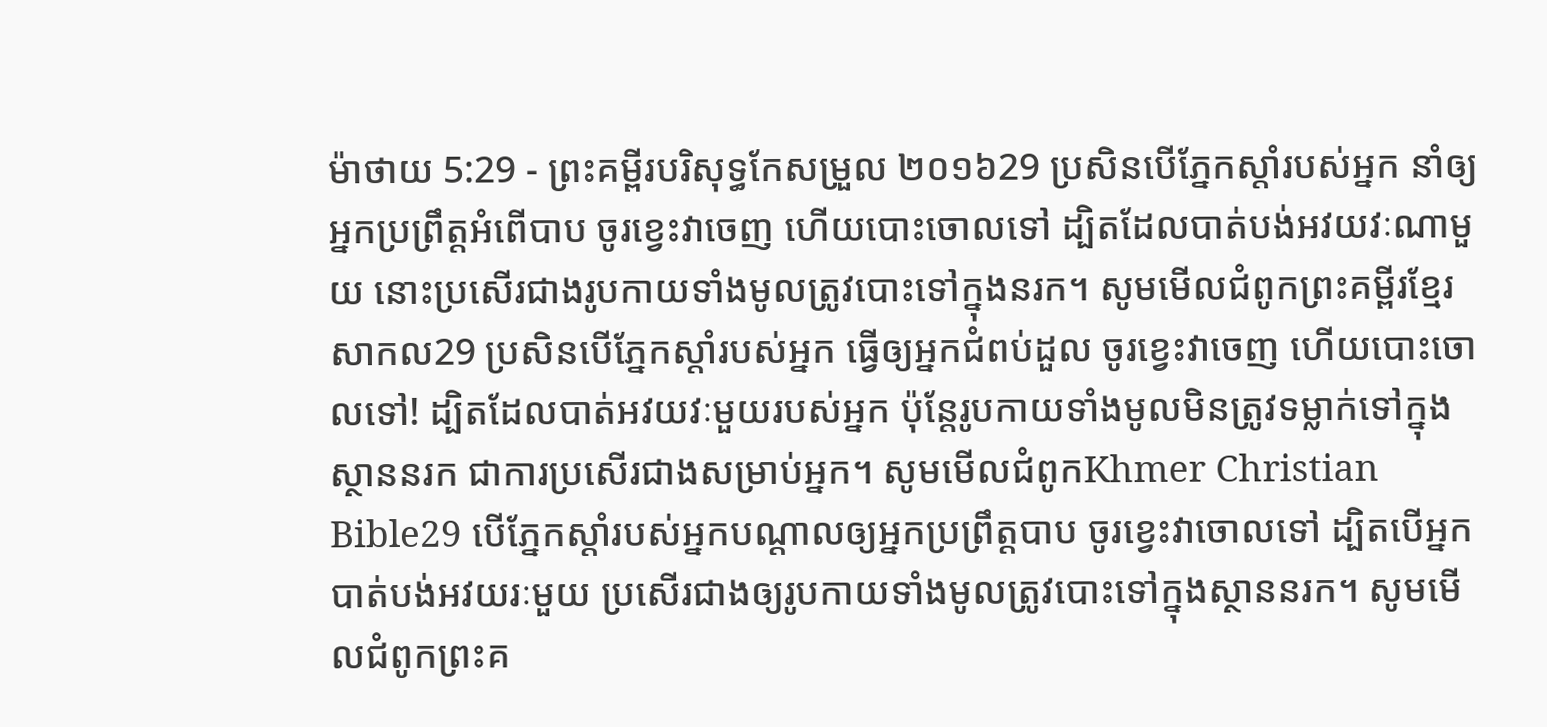ម៉ាថាយ 5:29 - ព្រះគម្ពីរបរិសុទ្ធកែសម្រួល ២០១៦29 ប្រសិនបើភ្នែកស្តាំរបស់អ្នក នាំឲ្យអ្នកប្រព្រឹត្តអំពើបាប ចូរខ្វេះវាចេញ ហើយបោះចោលទៅ ដ្បិតដែលបាត់បង់អវយវៈណាមួយ នោះប្រសើរជាងរូបកាយទាំងមូលត្រូវបោះទៅក្នុងនរក។ សូមមើលជំពូកព្រះគម្ពីរខ្មែរសាកល29 ប្រសិនបើភ្នែកស្ដាំរបស់អ្នក ធ្វើឲ្យអ្នកជំពប់ដួល ចូរខ្វេះវាចេញ ហើយបោះចោលទៅ! ដ្បិតដែលបាត់អវយវៈមួយរបស់អ្នក ប៉ុន្តែរូបកាយទាំងមូលមិនត្រូវទម្លាក់ទៅក្នុងស្ថាននរក ជាការប្រសើរជាងសម្រាប់អ្នក។ សូមមើលជំពូកKhmer Christian Bible29 បើភ្នែកស្ដាំរបស់អ្នកបណ្ដាលឲ្យអ្នកប្រព្រឹត្ដបាប ចូរខ្វេះវាចោលទៅ ដ្បិតបើអ្នកបាត់បង់អវយរៈមួយ ប្រសើរជាងឲ្យរូបកាយទាំងមូលត្រូវបោះទៅក្នុងស្ថាននរក។ សូមមើលជំពូកព្រះគ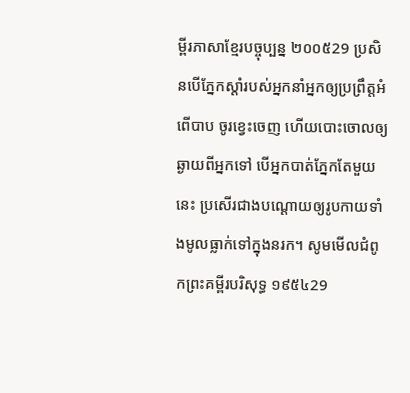ម្ពីរភាសាខ្មែរបច្ចុប្បន្ន ២០០៥29 ប្រសិនបើភ្នែកស្ដាំរបស់អ្នកនាំអ្នកឲ្យប្រព្រឹត្តអំពើបាប ចូរខ្វេះចេញ ហើយបោះចោលឲ្យឆ្ងាយពីអ្នកទៅ បើអ្នកបាត់ភ្នែកតែមួយនេះ ប្រសើរជាងបណ្ដោយឲ្យរូបកាយទាំងមូលធ្លាក់ទៅក្នុងនរក។ សូមមើលជំពូកព្រះគម្ពីរបរិសុទ្ធ ១៩៥៤29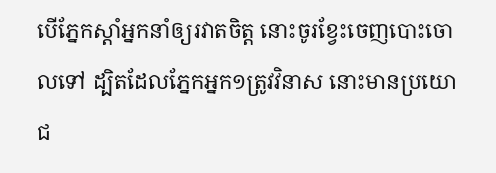បើភ្នែកស្តាំអ្នកនាំឲ្យរវាតចិត្ត នោះចូរខ្វែះចេញបោះចោលទៅ ដ្បិតដែលភ្នែកអ្នក១ត្រូវវិនាស នោះមានប្រយោជ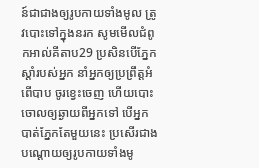ន៍ជាជាងឲ្យរូបកាយទាំងមូល ត្រូវបោះទៅក្នុងនរក សូមមើលជំពូកអាល់គីតាប29 ប្រសិនបើភ្នែកស្ដាំរបស់អ្នក នាំអ្នកឲ្យប្រព្រឹត្ដអំពើបាប ចូរខ្វេះចេញ ហើយបោះចោលឲ្យឆ្ងាយពីអ្នកទៅ បើអ្នកបាត់ភ្នែកតែមួយនេះ ប្រសើរជាងបណ្ដោយឲ្យរូបកាយទាំងមូ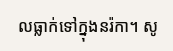លធ្លាក់ទៅក្នុងនរ៉កា។ សូ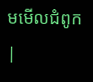មមើលជំពូក |